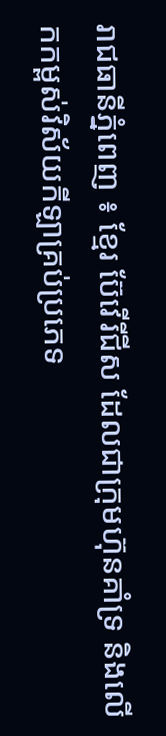រាជធានីភ្នំពេញ ៖ ខ្មែរ ប៊ែវើរីជីស ដែលជាក្រុមហ៊ុនគាំទ្រ និងលើកកម្ពស់វិស័យកីឡាគ្រប់ប្រភេទ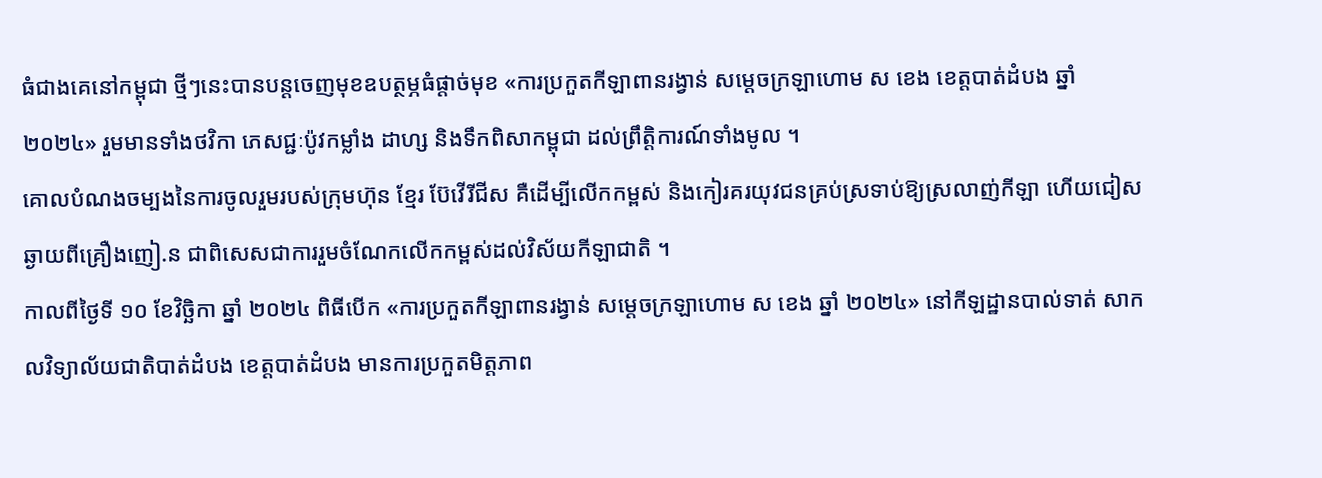ធំជាងគេនៅកម្ពុជា ថ្មីៗនេះបានបន្តចេញមុខឧបត្ថម្ភធំផ្ដាច់មុខ «ការប្រកួតកីឡាពានរង្វាន់ សម្តេចក្រឡាហោម ស ខេង ខេត្តបាត់ដំបង ឆ្នាំ ២០២៤» រួមមានទាំងថវិកា ភេសជ្ជៈប៉ូវកម្លាំង ដាហ្ស និងទឹកពិសាកម្ពុជា ដល់ព្រឹត្តិការណ៍ទាំងមូល ។
គោលបំណងចម្បងនៃការចូលរួមរបស់ក្រុមហ៊ុន ខ្មែរ ប៊ែវើរីជីស គឺដើម្បីលើកកម្ពស់ និងកៀរគរយុវជនគ្រប់ស្រទាប់ឱ្យស្រលាញ់កីឡា ហើយជៀសឆ្ងាយពីគ្រឿងញៀ.ន ជាពិសេសជាការរួមចំណែកលើកកម្ពស់ដល់វិស័យកីឡាជាតិ ។
កាលពីថ្ងៃទី ១០ ខែវិច្ឆិកា ឆ្នាំ ២០២៤ ពិធីបើក «ការប្រកួតកីឡាពានរង្វាន់ សម្ដេចក្រឡាហោម ស ខេង ឆ្នាំ ២០២៤» នៅកីឡដ្ឋានបាល់ទាត់ សាកលវិទ្យាល័យជាតិបាត់ដំបង ខេត្តបាត់ដំបង មានការប្រកួតមិត្តភាព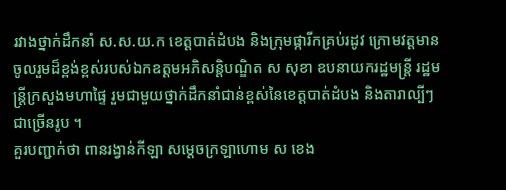រវាងថ្នាក់ដឹកនាំ ស.ស.យ.ក ខេត្តបាត់ដំបង និងក្រុមផ្ការីកគ្រប់រដូវ ក្រោមវត្តមានចូលរួមដ៏ខ្ពង់ខ្ពស់របស់ឯកឧត្តមអភិសន្តិបណ្ឌិត ស សុខា ឧបនាយករដ្ឋមន្ត្រី រដ្ឋមន្ត្រីក្រសួងមហាផ្ទៃ រួមជាមួយថ្នាក់ដឹកនាំជាន់ខ្ពស់នៃខេត្តបាត់ដំបង និងតារាល្បីៗជាច្រើនរូប ។
គួរបញ្ជាក់ថា ពានរង្វាន់កីឡា សម្តេចក្រឡាហោម ស ខេង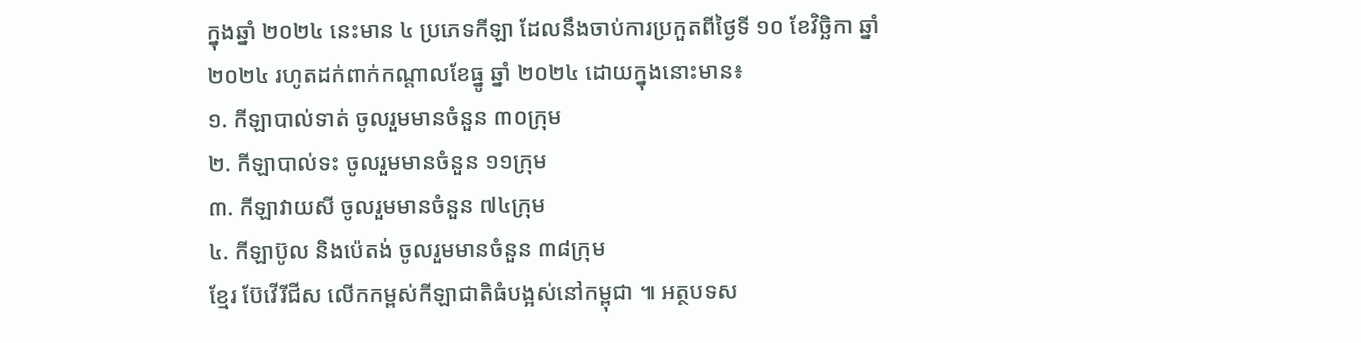ក្នុងឆ្នាំ ២០២៤ នេះមាន ៤ ប្រភេទកីឡា ដែលនឹងចាប់ការប្រកួតពីថ្ងៃទី ១០ ខែវិច្ឆិកា ឆ្នាំ ២០២៤ រហូតដក់ពាក់កណ្ដាលខែធ្នូ ឆ្នាំ ២០២៤ ដោយក្នុងនោះមាន៖
១. កីឡាបាល់ទាត់ ចូលរួមមានចំនួន ៣០ក្រុម
២. កីឡាបាល់ទះ ចូលរួមមានចំនួន ១១ក្រុម
៣. កីឡាវាយសី ចូលរួមមានចំនួន ៧៤ក្រុម
៤. កីឡាប៊ូល និងប៉េតង់ ចូលរួមមានចំនួន ៣៨ក្រុម
ខ្មែរ ប៊ែវើរីជីស លើកកម្ពស់កីឡាជាតិធំបង្អស់នៅកម្ពុជា ៕ អត្ថបទស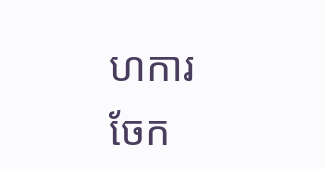ហការ
ចែក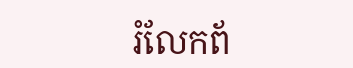រំលែកព័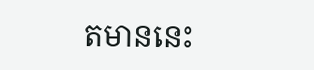តមាននេះ